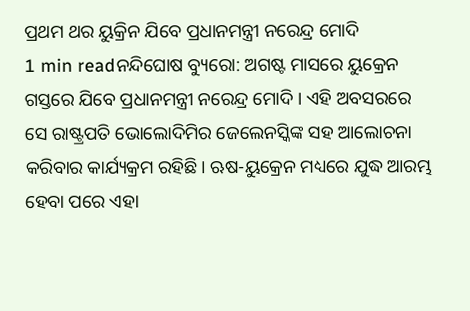ପ୍ରଥମ ଥର ୟୁକ୍ରିନ ଯିବେ ପ୍ରଧାନମନ୍ତ୍ରୀ ନରେନ୍ଦ୍ର ମୋଦି
1 min readନନ୍ଦିଘୋଷ ବ୍ୟୁରୋ: ଅଗଷ୍ଟ ମାସରେ ୟୁକ୍ରେନ ଗସ୍ତରେ ଯିବେ ପ୍ରଧାନମନ୍ତ୍ରୀ ନରେନ୍ଦ୍ର ମୋଦି । ଏହି ଅବସରରେ ସେ ରାଷ୍ଟ୍ରପତି ଭୋଲୋଦିମିର ଜେଲେନସ୍କିଙ୍କ ସହ ଆଲୋଚନା କରିବାର କାର୍ଯ୍ୟକ୍ରମ ରହିଛି। ଋଷ-ୟୁକ୍ରେନ ମଧ୍ୟରେ ଯୁଦ୍ଧ ଆରମ୍ଭ ହେବା ପରେ ଏହା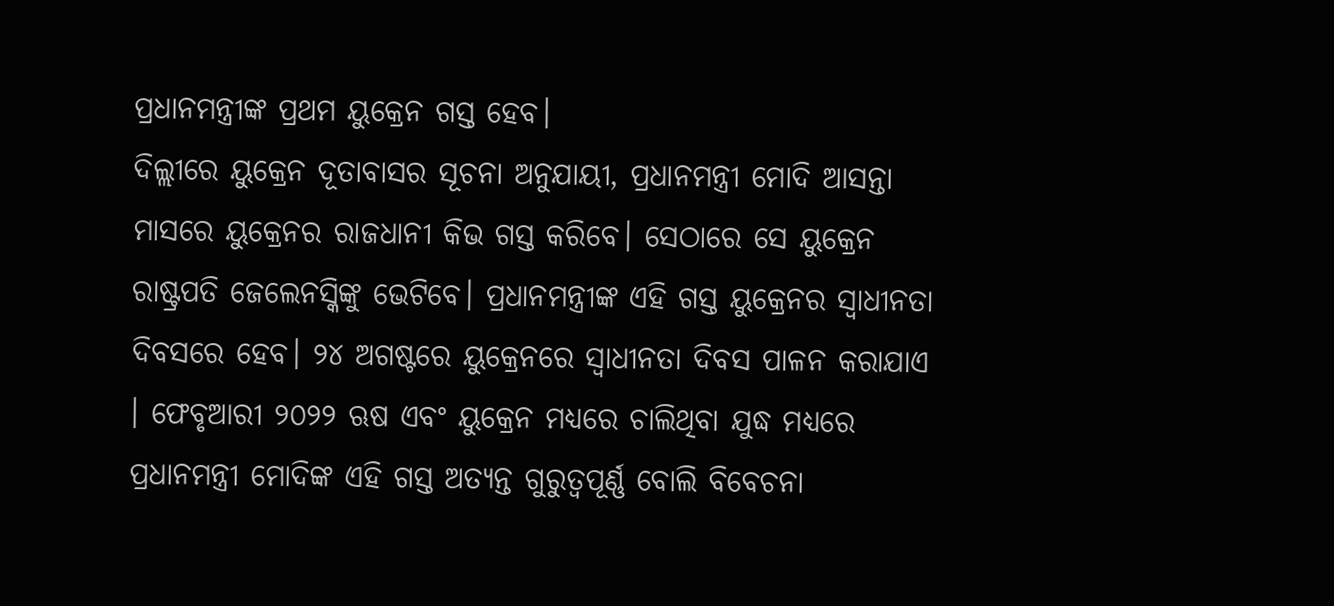ପ୍ରଧାନମନ୍ତ୍ରୀଙ୍କ ପ୍ରଥମ ୟୁକ୍ରେନ ଗସ୍ତ ହେବ।
ଦିଲ୍ଲୀରେ ୟୁକ୍ରେନ ଦୂତାବାସର ସୂଚନା ଅନୁଯାୟୀ, ପ୍ରଧାନମନ୍ତ୍ରୀ ମୋଦି ଆସନ୍ତା ମାସରେ ୟୁକ୍ରେନର ରାଜଧାନୀ କିଭ ଗସ୍ତ କରିବେ। ସେଠାରେ ସେ ୟୁକ୍ରେନ ରାଷ୍ଟ୍ରପତି ଜେଲେନସ୍କିଙ୍କୁ ଭେଟିବେ। ପ୍ରଧାନମନ୍ତ୍ରୀଙ୍କ ଏହି ଗସ୍ତ ୟୁକ୍ରେନର ସ୍ୱାଧୀନତା ଦିବସରେ ହେବ। ୨୪ ଅଗଷ୍ଟରେ ୟୁକ୍ରେନରେ ସ୍ୱାଧୀନତା ଦିବସ ପାଳନ କରାଯାଏ । ଫେବୃଆରୀ ୨୦୨୨ ଋଷ ଏବଂ ୟୁକ୍ରେନ ମଧ୍ୟରେ ଚାଲିଥିବା ଯୁଦ୍ଧ ମଧ୍ୟରେ ପ୍ରଧାନମନ୍ତ୍ରୀ ମୋଦିଙ୍କ ଏହି ଗସ୍ତ ଅତ୍ୟନ୍ତ ଗୁରୁତ୍ୱପୂର୍ଣ୍ଣ ବୋଲି ବିବେଚନା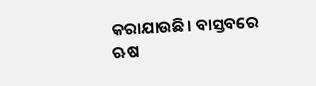କରାଯାଉଛି। ବାସ୍ତବରେ ଋଷ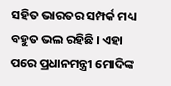ସହିତ ଭାରତର ସମ୍ପର୍କ ମଧ୍ୟ ବହୁତ ଭଲ ରହିଛି । ଏହା ପରେ ପ୍ରଧାନମନ୍ତ୍ରୀ ମୋଦିଙ୍କ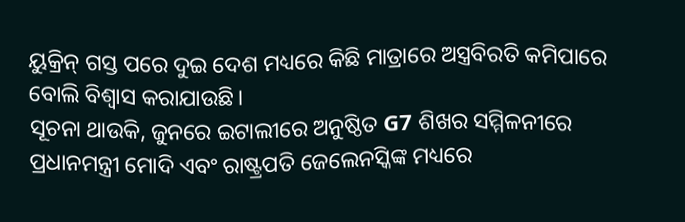ୟୁକ୍ରିନ୍ ଗସ୍ତ ପରେ ଦୁଇ ଦେଶ ମଧ୍ୟରେ କିଛି ମାତ୍ରାରେ ଅସ୍ତ୍ରବିରତି କମିପାରେ ବୋଲି ବିଶ୍ୱାସ କରାଯାଉଛି।
ସୂଚନା ଥାଉକି, ଜୁନରେ ଇଟାଲୀରେ ଅନୁଷ୍ଠିତ G7 ଶିଖର ସମ୍ମିଳନୀରେ ପ୍ରଧାନମନ୍ତ୍ରୀ ମୋଦି ଏବଂ ରାଷ୍ଟ୍ରପତି ଜେଲେନସ୍କିଙ୍କ ମଧ୍ୟରେ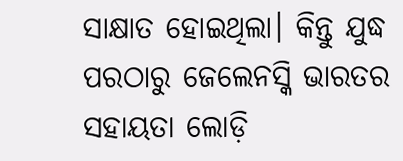ସାକ୍ଷାତ ହୋଇଥିଲା। କିନ୍ତୁ ଯୁଦ୍ଧ ପରଠାରୁ ଜେଲେନସ୍କି ଭାରତର ସହାୟତା ଲୋଡ଼ି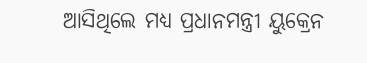ଆସିଥିଲେ ମଧ୍ୟ ପ୍ରଧାନମନ୍ତ୍ରୀ ୟୁକ୍ରେନ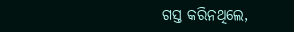ଗସ୍ତ କରିନଥିଲେ,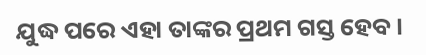ଯୁଦ୍ଧ ପରେ ଏହା ତାଙ୍କର ପ୍ରଥମ ଗସ୍ତ ହେବ।